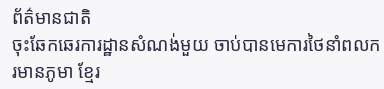ព័ត៌មានជាតិ
ចុះឆែកឆេរការដ្ឋានសំណង់មួយ ចាប់បានមេការថៃនាំពលករមានភូមា ខ្មែរ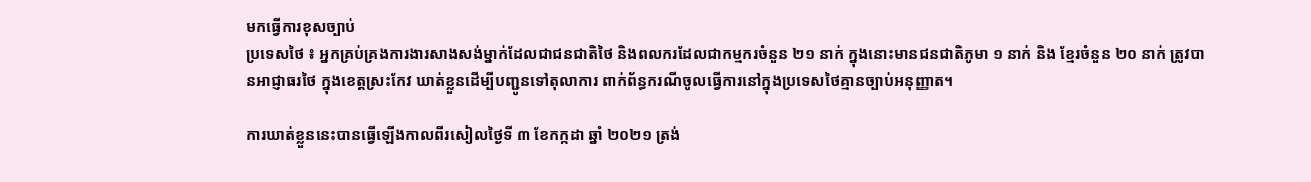មកធ្វើការខុសច្បាប់
ប្រទេសថៃ ៖ អ្នកគ្រប់គ្រងការងារសាងសង់ម្នាក់ដែលជាជនជាតិថៃ និងពលករដែលជាកម្មករចំនួន ២១ នាក់ ក្នុងនោះមានជនជាតិភូមា ១ នាក់ និង ខ្មែរចំនួន ២០ នាក់ ត្រូវបានអាជ្ញាធរថៃ ក្នុងខេត្តស្រះកែវ ឃាត់ខ្លួនដើម្បីបញ្ជូនទៅតុលាការ ពាក់ព័ន្ធករណីចូលធ្វើការនៅក្នុងប្រទេសថៃគ្មានច្បាប់អនុញ្ញាត។

ការឃាត់ខ្លួននេះបានធ្វើឡើងកាលពីរសៀលថ្ងៃទី ៣ ខែកក្កដា ឆ្នាំ ២០២១ ត្រង់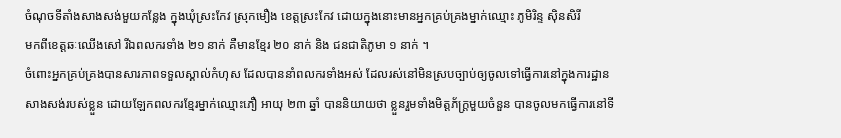ចំណុចទីតាំងសាងសង់មួយកន្លែង ក្នុងឃុំស្រះកែវ ស្រុកមឿង ខេត្តស្រះកែវ ដោយក្នុងនោះមានអ្នកគ្រប់គ្រងម្នាក់ឈ្មោះ ភូមិរិន្ទ សុិនសិរី
មកពីខេត្តឆៈឈើងសៅ រីឯពលករទាំង ២១ នាក់ គឺមានខ្មែរ ២០ នាក់ និង ជនជាតិភូមា ១ នាក់ ។
ចំពោះអ្នកគ្រប់គ្រងបានសារភាពទទួលស្គាល់កំហុស ដែលបាននាំពលករទាំងអស់ ដែលរស់នៅមិនស្របច្បាប់ឲ្យចូលទៅធ្វើការនៅក្នុងការដ្ឋានសាងសង់របស់ខ្លួន ដោយឡែកពលករខ្មែរម្នាក់ឈ្មោះភឿ អាយុ ២៣ ឆ្នាំ បាននិយាយថា ខ្លួនរួមទាំងមិត្តភ័ក្ត្រមួយចំនួន បានចូលមកធ្វើការនៅទី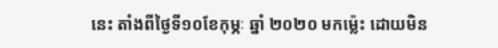នេះ តាំងពីថ្ងៃទី១០ខែកុម្ភៈ ឆ្នាំ ២០២០ មកម៉្លេះ ដោយមិន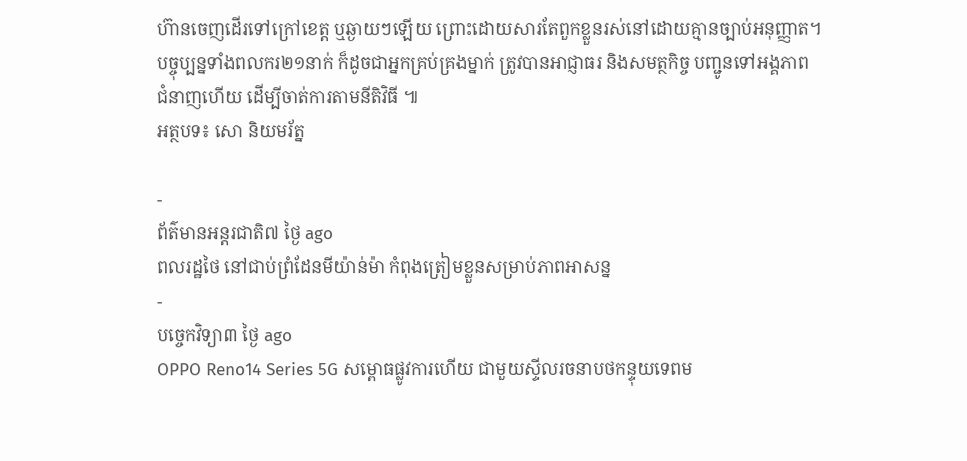ហ៊ានចេញដើរទៅក្រៅខេត្ត ឬឆ្ងាយៗឡើយ ព្រោះដោយសារតែពួកខ្លួនរស់នៅដោយគ្មានច្បាប់អនុញ្ញាត។
បច្ចុប្បន្នទាំងពលករ២១នាក់ ក៏ដូចជាអ្នកគ្រប់គ្រងម្នាក់ ត្រូវបានអាជ្ញាធរ និងសមត្ថកិច្ច បញ្ជូនទៅអង្គភាព
ជំនាញហើយ ដើម្បីចាត់ការតាមនីតិវិធី ៕
អត្ថបទ៖ សោ និយមរ័ត្ន

-
ព័ត៌មានអន្ដរជាតិ៧ ថ្ងៃ ago
ពលរដ្ឋថៃ នៅជាប់ព្រំដែនមីយ៉ាន់ម៉ា កំពុងត្រៀមខ្លួនសម្រាប់ភាពអាសន្ន
-
បច្ចេកវិទ្យា៣ ថ្ងៃ ago
OPPO Reno14 Series 5G សម្ពោធផ្លូវការហើយ ជាមួយស្ទីលរចនាបថកន្ទុយទេពម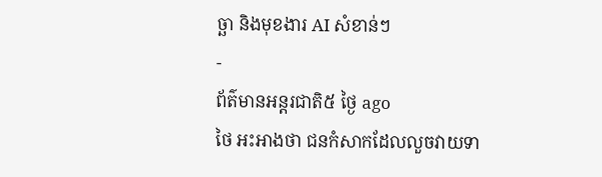ច្ឆា និងមុខងារ AI សំខាន់ៗ
-
ព័ត៌មានអន្ដរជាតិ៥ ថ្ងៃ ago
ថៃ អះអាងថា ជនកំសាកដែលលួចវាយទា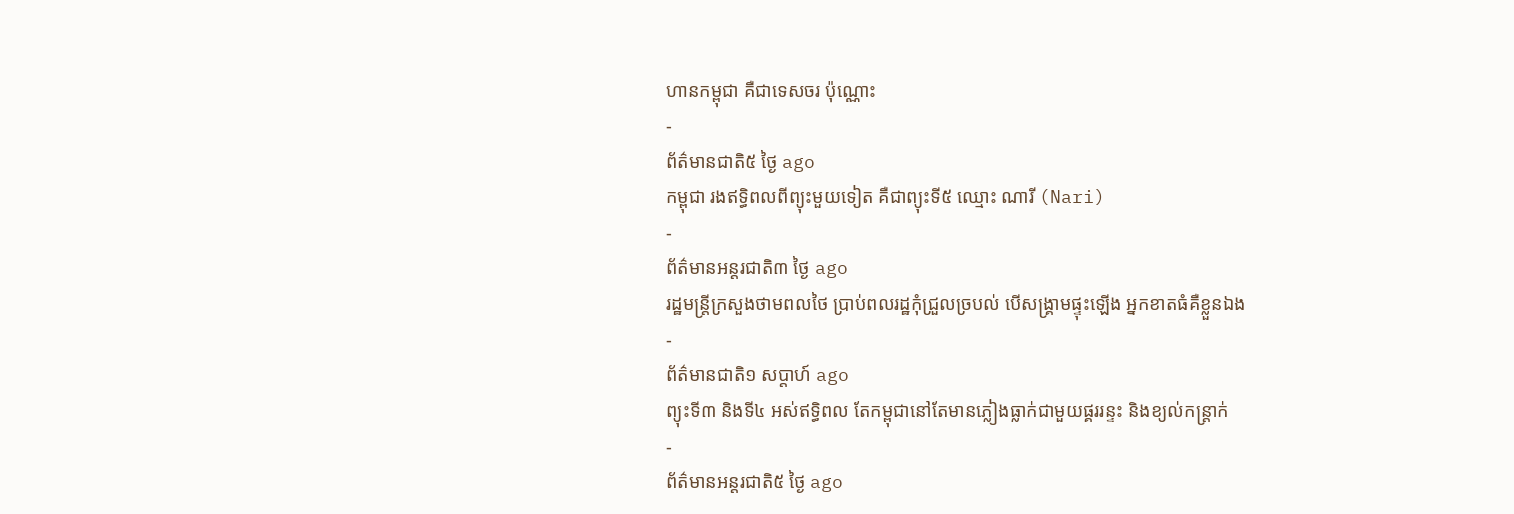ហានកម្ពុជា គឺជាទេសចរ ប៉ុណ្ណោះ
-
ព័ត៌មានជាតិ៥ ថ្ងៃ ago
កម្ពុជា រងឥទ្ធិពលពីព្យុះមួយទៀត គឺជាព្យុះទី៥ ឈ្មោះ ណារី (Nari)
-
ព័ត៌មានអន្ដរជាតិ៣ ថ្ងៃ ago
រដ្ឋមន្ត្រីក្រសួងថាមពលថៃ ប្រាប់ពលរដ្ឋកុំជ្រួលច្របល់ បើសង្គ្រាមផ្ទុះឡើង អ្នកខាតធំគឺខ្លួនឯង
-
ព័ត៌មានជាតិ១ សប្តាហ៍ ago
ព្យុះទី៣ និងទី៤ អស់ឥទ្ធិពល តែកម្ពុជានៅតែមានភ្លៀងធ្លាក់ជាមួយផ្គររន្ទះ និងខ្យល់កន្ត្រាក់
-
ព័ត៌មានអន្ដរជាតិ៥ ថ្ងៃ ago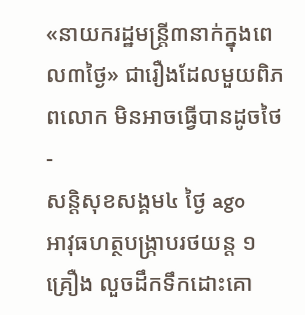«នាយករដ្ឋមន្ត្រី៣នាក់ក្នុងពេល៣ថ្ងៃ» ជារឿងដែលមួយពិភពលោក មិនអាចធ្វើបានដូចថៃ
-
សន្តិសុខសង្គម៤ ថ្ងៃ ago
អាវុធហត្ថបង្ក្រាបរថយន្ត ១ គ្រឿង លួចដឹកទឹកដោះគោ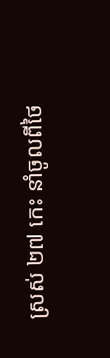ស្រស់ ២៧ កេះ នាំចូលពីថៃ